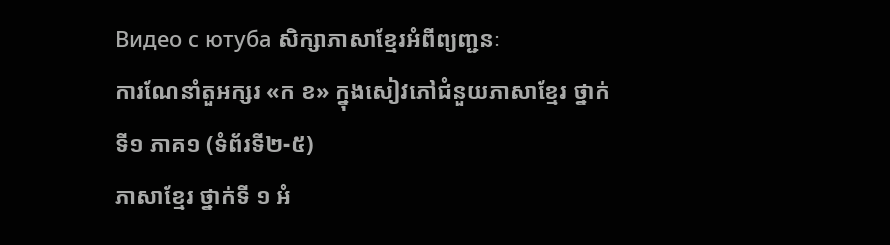Видео с ютуба សិក្សាភាសាខ្មែរអំពីព្យញ្ជនៈ
ការណែនាំតួអក្សរ «ក ខ» ក្នុងសៀវភៅជំនួយភាសាខ្មែរ ថ្នាក់ទី១ ភាគ១ (ទំព័រទី២-៥)
ភាសាខ្មែរ ថ្នាក់ទី ១ អំ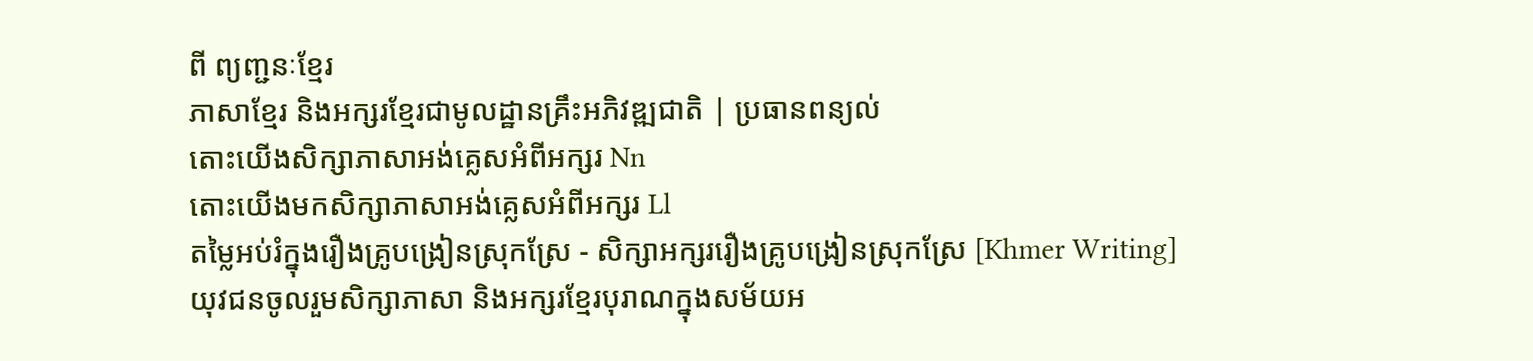ពី ព្យញ្ជនៈខ្មែរ
ភាសាខ្មែរ និងអក្សរខ្មែរជាមូលដ្ឋានគ្រឹះអភិវឌ្ឍជាតិ | ប្រធានពន្យល់
តោះយើងសិក្សាភាសាអង់គ្លេសអំពីអក្សរ Nn
តោះយើងមកសិក្សាភាសាអង់គ្លេសអំពីអក្សរ Ll
តម្លៃអប់រំក្នុងរឿងគ្រូបង្រៀនស្រុកស្រែ - សិក្សាអក្សររឿងគ្រូបង្រៀនស្រុកស្រែ [Khmer Writing]
យុវជនចូលរួមសិក្សាភាសា និងអក្សរខ្មែរបុរាណក្នុងសម័យអ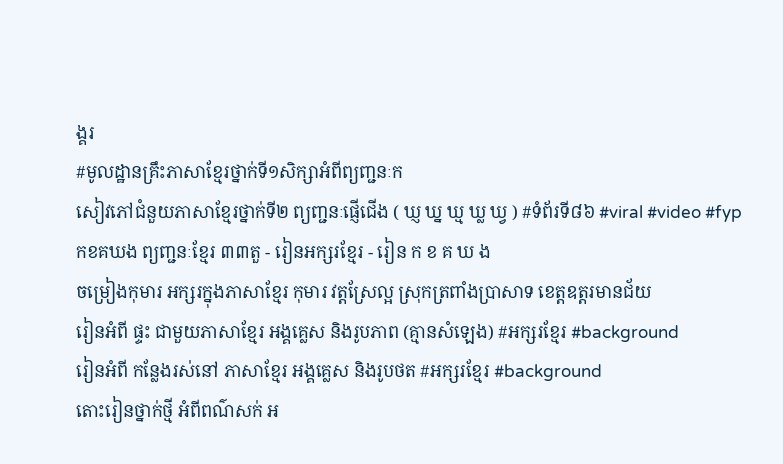ង្គរ
#មូលដ្ឋានគ្រឹះភាសាខ្មែរថ្នាក់ទី១សិក្សាអំពីព្យញ្ជនៈក
សៀវភៅជំនួយភាសាខ្មែរថ្នាក់ទី២ ព្យញ្ជនៈផ្ញើជើង ( ឃ្ញ ឃ្ន ឃ្ម ឃ្ល ឃ្វ ) #ទំព័រទី៨៦ #viral #video #fyp
កខគឃង ព្យញ្ជនៈខ្មែរ ៣៣តួ - រៀនអក្សរខ្មែរ - រៀន ក ខ គ ឃ ង
ចម្រៀងកុមារ អក្សរក្នុងភាសាខ្មែរ កុមារ វត្តស្រែល្អ ស្រុកត្រពាំងប្រាសាទ ខេត្តឧត្តរមានជ័យ
រៀនអំពី ផ្ទះ ជាមួយភាសាខ្មែរ អង្គគ្លេស និងរូបភាព (គ្មានសំឡេង) #អក្សរខ្មែរ #background
រៀនអំពី កន្លែងរស់នៅ ភាសាខ្មែរ អង្គគ្លេស និងរូបថត #អក្សរខ្មែរ #background
តោះរៀនថ្នាក់ថ្មី អំពីពណ៌សក់ អ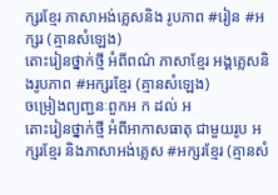ក្សរខ្មែរ ភាសាអង់គ្លេសនិង រូបភាព #រៀន #អក្សរ (គ្មានសំឡេង)
តោះរៀនថ្នាក់ថ្មី អំពីពណ៌ ភាសាខ្មែរ អង្គគ្លេសនិងរូបភាព #អក្សរខ្មែរ (គ្មានសំឡេង)
ចម្រៀងព្យញ្ជនៈពួកអ ក ដល់ អ
តោះរៀនថ្នាក់ថ្មី អំពីអាកាសធាតុ ជាមួយរូប អក្សរខ្មែរ និងភាសាអង់គ្លេស #អក្សរខ្មែរ (គ្មានសំ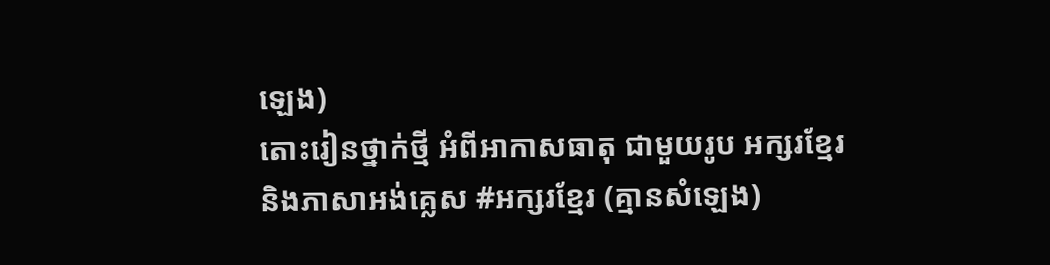ឡេង)
តោះរៀនថ្នាក់ថ្មី អំពីអាកាសធាតុ ជាមួយរូប អក្សរខ្មែរ និងភាសាអង់គ្លេស #អក្សរខ្មែរ (គ្មានសំឡេង)